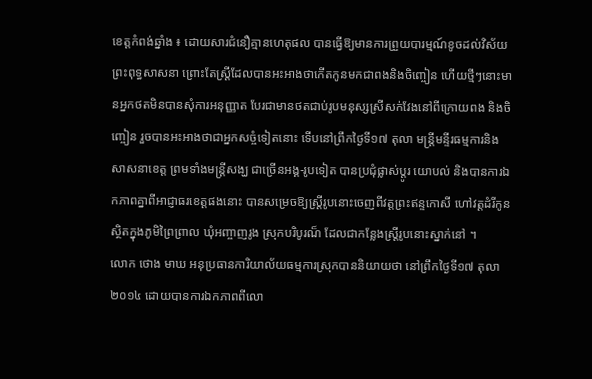ខេត្តកំពង់ឆ្នាំង ៖ ដោយសារជំនឿគ្មានហេតុផល បានធ្វើឱ្យមានការព្រួយបារម្មណ៍ខូចដល់វិស័យព្រះពុទ្ធសាសនា ព្រោះតែស្ត្រីដែលបានអះអាងថាកើតកូនមកជាពងនិងចិញ្ចៀន ហើយថ្មីៗនោះមានអ្នកថតមិនបានសុំការអនុញ្ញាត បែរជាមានថតជាប់រូបមនុស្សស្រីសក់វែងនៅពីក្រោយពង និងចិញ្ចៀន រួចបានអះអាងថាជាអ្នកសច្ចំទៀតនោះ ទើបនៅព្រឹកថ្ងៃទី១៧ តុលា មន្ត្រីមន្ទីរធម្មការនិងសាសនាខេត្ត ព្រមទាំងមន្ត្រីសង្ឃ ជាច្រើនអង្គ-រូបទៀត បានប្រជុំផ្លាស់ប្តូរ យោបល់ និងបានការឯកភាពគ្នាពីអាជ្ញាធរខេត្តផងនោះ បានសម្រេចឱ្យស្ត្រីរូបនោះចេញពីវត្តព្រះឥន្ទកោសី ហៅវត្តដំរីកូន ស្ថិតក្នុងភូមិព្រៃព្រាល ឃុំអញ្ចាញរូង ស្រុកបរិបូរណ៏ ដែលជាកន្លែងស្ត្រីរូបនោះស្នាក់នៅ ។
លោក ថោង មាឃ អនុប្រធានការិយាល័យធម្មការស្រុកបាននិយាយថា នៅព្រឹកថ្ងៃទី១៧ តុលា ២០១៤ ដោយបានការឯកភាពពីលោ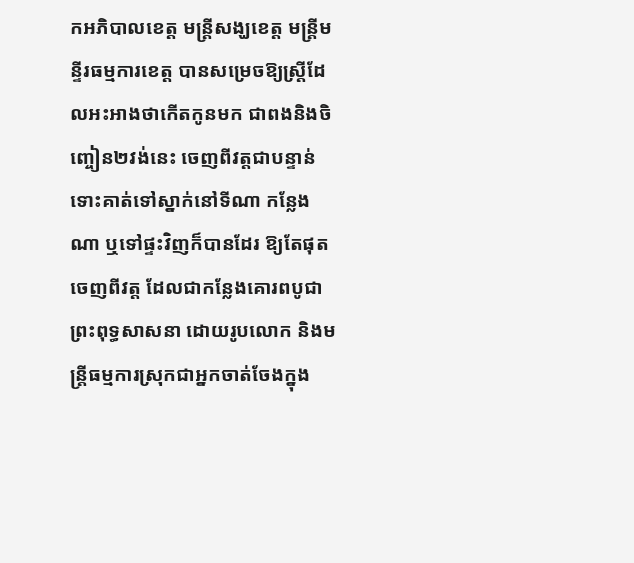កអភិបាលខេត្ត មន្ត្រីសង្ឃខេត្ត មន្ត្រីមន្ទីរធម្មការខេត្ត បានសម្រេចឱ្យស្ត្រីដែលអះអាងថាកើតកូនមក ជាពងនិងចិញ្ចៀន២វង់នេះ ចេញពីវត្តជាបន្ទាន់ ទោះគាត់ទៅស្នាក់នៅទីណា កន្លែងណា ឬទៅផ្ទះវិញក៏បានដែរ ឱ្យតែផុតចេញពីវត្ត ដែលជាកន្លែងគោរពបូជាព្រះពុទ្ធសាសនា ដោយរូបលោក និងមន្ត្រីធម្មការស្រុកជាអ្នកចាត់ចែងក្នុង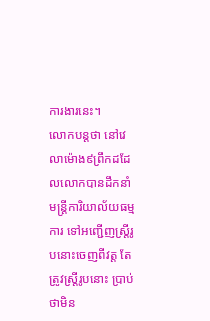ការងារនេះ។
លោកបន្តថា នៅវេលាម៉ោង៩ព្រឹកដដែលលោកបានដឹកនាំមន្ត្រីការិយាល័យធម្មការ ទៅអញ្ជើញស្ត្រីរូបនោះចេញពីវត្ត តែត្រូវស្ត្រីរូបនោះ ប្រាប់ថាមិន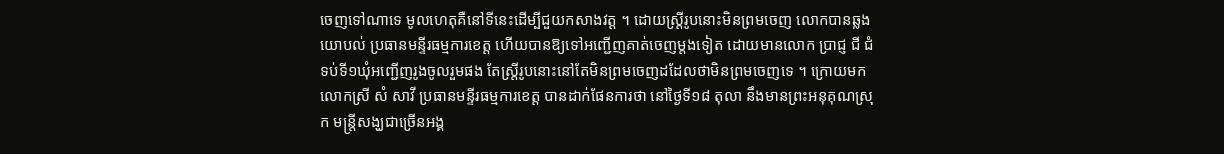ចេញទៅណាទេ មូលហេតុគឺនៅទីនេះដើម្បីជួយកសាងវត្ត ។ ដោយស្ត្រីរូបនោះមិនព្រមចេញ លោកបានឆ្លងយោបល់ ប្រធានមន្ទីរធម្មការខេត្ត ហើយបានឱ្យទៅអញ្ជើញគាត់ចេញម្តងទៀត ដោយមានលោក ប្រាជ្ញ ជី ជំទប់ទី១ឃុំអញ្ជើញរូងចូលរួមផង តែស្ត្រីរូបនោះនៅតែមិនព្រមចេញដដែលថាមិនព្រមចេញទេ ។ ក្រោយមក លោកស្រី សំ សាវី ប្រធានមន្ទីរធម្មការខេត្ត បានដាក់ផែនការថា នៅថ្ងៃទី១៨ តុលា នឹងមានព្រះអនុគុណស្រុក មន្ត្រីសង្ឃជាច្រើនអង្គ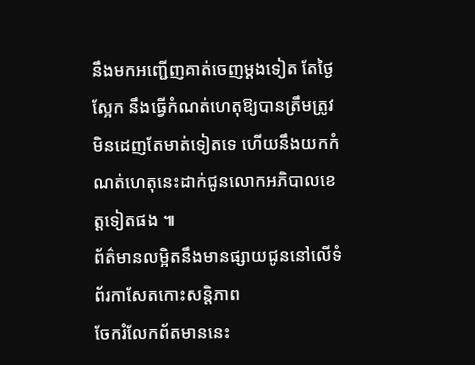នឹងមកអញ្ជើញគាត់ចេញម្តងទៀត តែថ្ងៃស្អែក នឹងធ្វើកំណត់ហេតុឱ្យបានត្រឹមត្រូវ មិនដេញតែមាត់ទៀតទេ ហើយនឹងយកកំណត់ហេតុនេះដាក់ជូនលោកអភិបាលខេត្តទៀតផង ៕
ព័ត៌មានលម្អិតនឹងមានផ្សាយជូននៅលើទំព័រកាសែតកោះសន្តិភាព
ចែករំលែកព័តមាននេះ